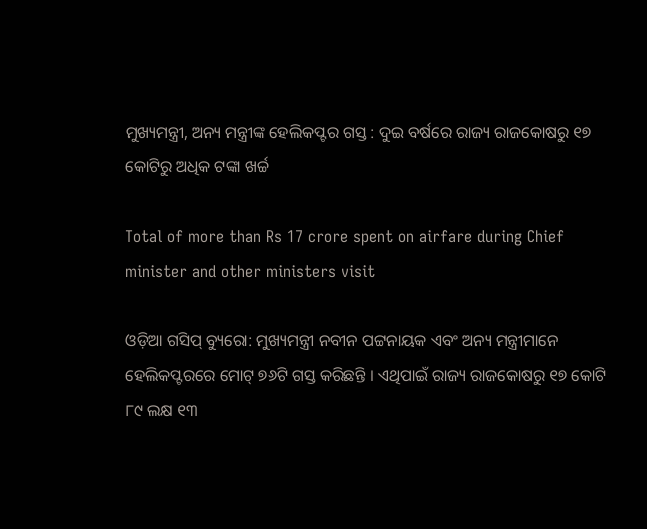ମୁଖ୍ୟମନ୍ତ୍ରୀ, ଅନ୍ୟ ମନ୍ତ୍ରୀଙ୍କ ହେଲିକପ୍ଟର ଗସ୍ତ : ଦୁଇ ବର୍ଷରେ ରାଜ୍ୟ ରାଜକୋଷରୁ ୧୭ କୋଟିରୁ ଅଧିକ ଟଙ୍କା ଖର୍ଚ୍ଚ

Total of more than Rs 17 crore spent on airfare during Chief minister and other ministers visit

ଓଡ଼ିଆ ଗସିପ୍ ବ୍ୟୁରୋ: ମୁଖ୍ୟମନ୍ତ୍ରୀ ନବୀନ ପଟ୍ଟନାୟକ ଏବଂ ଅନ୍ୟ ମନ୍ତ୍ରୀମାନେ ହେଲିକପ୍ଟରରେ ମୋଟ୍‌ ୭୬ଟି ଗସ୍ତ କରିଛନ୍ତି । ଏଥିପାଇଁ ରାଜ୍ୟ ରାଜକୋଷରୁ ୧୭ କୋଟି ୮୯ ଲକ୍ଷ ୧୩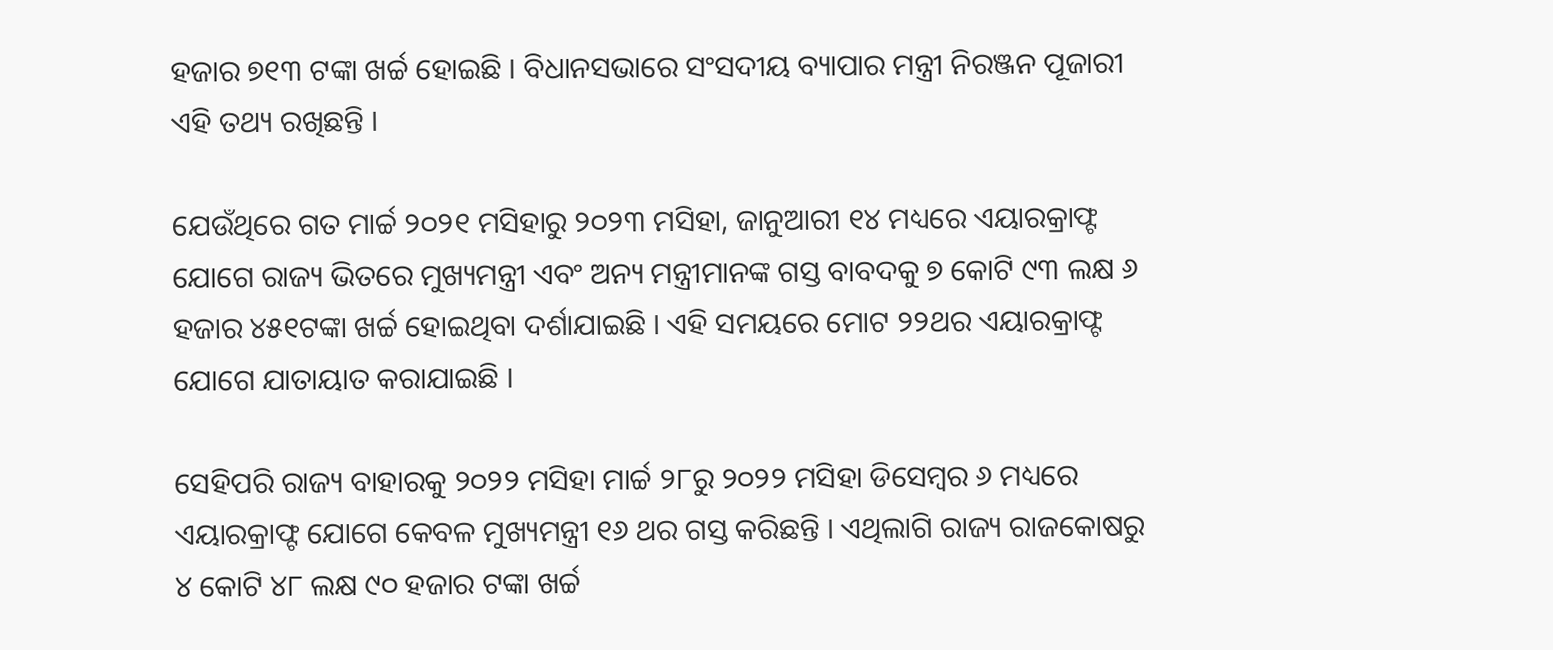ହଜାର ୭୧୩ ଟଙ୍କା ଖର୍ଚ୍ଚ ହୋଇଛି । ବିଧାନସଭାରେ ସଂସଦୀୟ ବ୍ୟାପାର ମନ୍ତ୍ରୀ ନିରଞ୍ଜନ ପୂଜାରୀ ଏହି ତଥ୍ୟ ରଖିଛନ୍ତି ।

ଯେଉଁଥିରେ ଗତ ମାର୍ଚ୍ଚ ୨୦୨୧ ମସିହାରୁ ୨୦୨୩ ମସିହା, ଜାନୁଆରୀ ୧୪ ମଧ୍ୟରେ ଏୟାରକ୍ରାଫ୍ଟ ଯୋଗେ ରାଜ୍ୟ ଭିତରେ ମୁଖ୍ୟମନ୍ତ୍ରୀ ଏବଂ ଅନ୍ୟ ମନ୍ତ୍ରୀମାନଙ୍କ ଗସ୍ତ ବାବଦକୁ ୭ କୋଟି ୯୩ ଲକ୍ଷ ୬ ହଜାର ୪୫୧ଟଙ୍କା ଖର୍ଚ୍ଚ ହୋଇଥିବା ଦର୍ଶାଯାଇଛି । ଏହି ସମୟରେ ମୋଟ ୨୨ଥର ଏୟାରକ୍ରାଫ୍ଟ ଯୋଗେ ଯାତାୟାତ କରାଯାଇଛି ।

ସେହିପରି ରାଜ୍ୟ ବାହାରକୁ ୨୦୨୨ ମସିହା ମାର୍ଚ୍ଚ ୨୮ରୁ ୨୦୨୨ ମସିହା ଡିସେମ୍ବର ୬ ମଧ୍ୟରେ ଏୟାରକ୍ରାଫ୍ଟ ଯୋଗେ କେବଳ ମୁଖ୍ୟମନ୍ତ୍ରୀ ୧୬ ଥର ଗସ୍ତ କରିଛନ୍ତି । ଏଥିଲାଗି ରାଜ୍ୟ ରାଜକୋଷରୁ ୪ କୋଟି ୪୮ ଲକ୍ଷ ୯୦ ହଜାର ଟଙ୍କା ଖର୍ଚ୍ଚ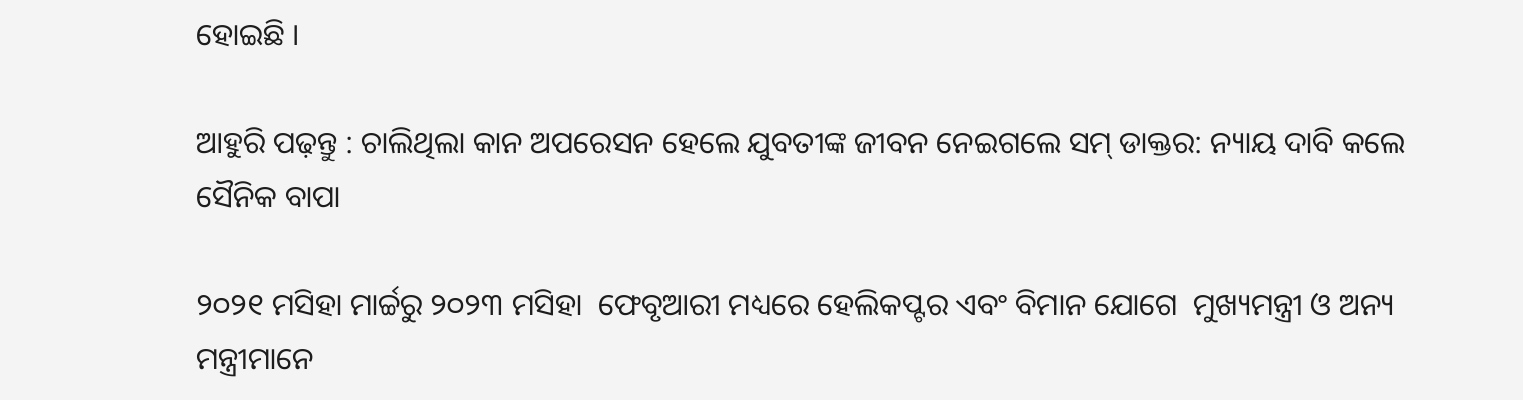ହୋଇଛି ।

ଆହୁରି ପଢ଼ନ୍ତୁ : ଚାଲିଥିଲା କାନ ଅପରେସନ ହେଲେ ଯୁବତୀଙ୍କ ଜୀବନ ନେଇଗଲେ ସମ୍ ଡାକ୍ତର: ନ୍ୟାୟ ଦାବି କଲେ ସୈନିକ ବାପା

୨୦୨୧ ମସିହା ମାର୍ଚ୍ଚରୁ ୨୦୨୩ ମସିହା  ଫେବୃଆରୀ ମଧ୍ୟରେ ହେଲିକପ୍ଟର ଏବଂ ବିମାନ ଯୋଗେ  ମୁଖ୍ୟମନ୍ତ୍ରୀ ଓ ଅନ୍ୟ ମନ୍ତ୍ରୀମାନେ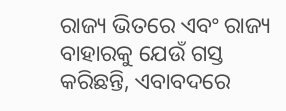ରାଜ୍ୟ ଭିତରେ ଏବଂ ରାଜ୍ୟ ବାହାରକୁ ଯେଉଁ ଗସ୍ତ କରିଛନ୍ତି, ଏବାବଦରେ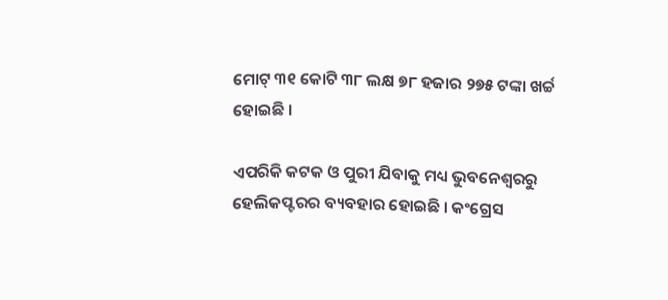ମୋଟ୍‌ ୩୧ କୋଟି ୩୮ ଲକ୍ଷ ୭୮ ହଜାର ୨୭୫ ଟଙ୍କା ଖର୍ଚ୍ଚ ହୋଇଛି ।

ଏପରିକି କଟକ ଓ ପୁରୀ ଯିବାକୁ ମଧ୍ୟ ଭୁବନେଶ୍ୱରରୁ ହେଲିକପ୍ଟରର ବ୍ୟବହାର ହୋଇଛି । କଂଗ୍ରେସ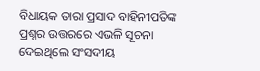ବିଧାୟକ ତାରା ପ୍ରସାଦ ବାହିନୀପତିଙ୍କ ପ୍ରଶ୍ନର ଉତ୍ତରରେ ଏଭଳି ସୂଚନା ଦେଇଥିଲେ ସଂସଦୀୟ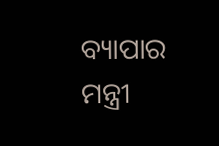ବ୍ୟାପାର ମନ୍ତ୍ରୀ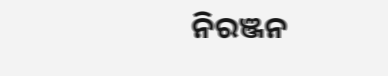ନିରଞ୍ଜନ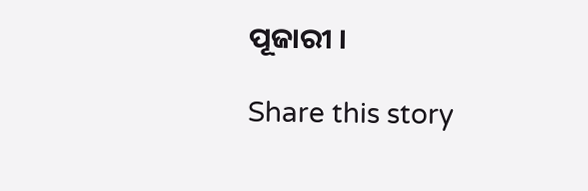ପୂଜାରୀ ।

Share this story